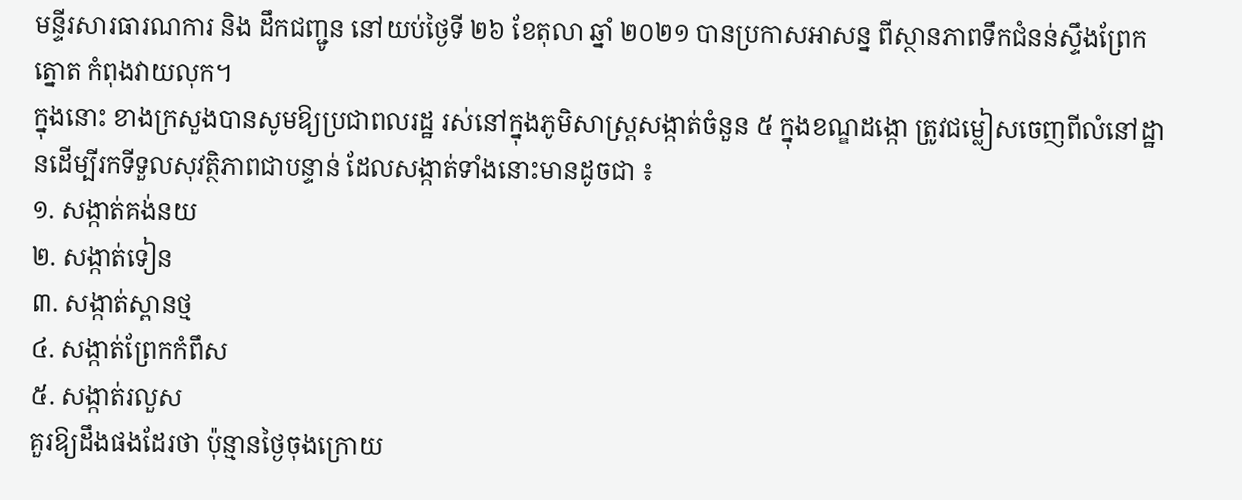មន្ទីរសារធារណការ និង ដឹកជញ្ជូន នៅយប់ថ្ងៃទី ២៦ ខែតុលា ឆ្នាំ ២០២១ បានប្រកាសអាសន្ន ពីស្ថានភាពទឹកជំនន់ស្ទឹងព្រែកត្នោត កំពុងវាយលុក។
ក្នុងនោះ ខាងក្រសួងបានសូមឱ្យប្រជាពលរដ្ឋ រស់នៅក្នុងភូមិសាស្ត្រសង្កាត់ចំនួន ៥ ក្នុងខណ្ឌដង្កោ ត្រូវជម្លៀសចេញពីលំនៅដ្ឋានដើម្បីរកទីទួលសុវត្ថិភាពជាបន្ទាន់ ដែលសង្កាត់ទាំងនោះមានដូចជា ៖
១. សង្កាត់គង់នយ
២. សង្កាត់ទៀន
៣. សង្កាត់ស្ពានថ្ម
៤. សង្កាត់ព្រែកកំពឹស
៥. សង្កាត់រលួស
គួរឱ្យដឹងផងដែរថា ប៉ុន្មានថ្ងៃចុងក្រោយ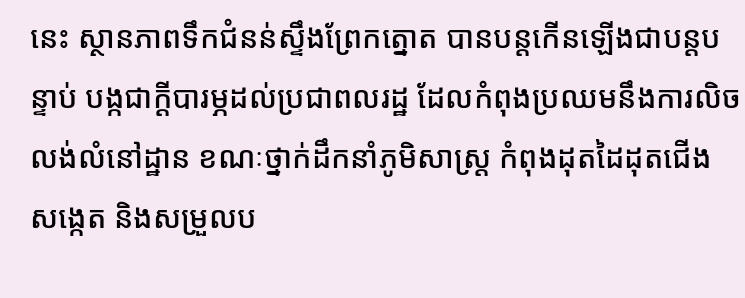នេះ ស្ថានភាពទឹកជំនន់ស្ទឹងព្រែកត្នោត បានបន្តកើនឡើងជាបន្តបន្ទាប់ បង្កជាក្ដីបារម្ភដល់ប្រជាពលរដ្ឋ ដែលកំពុងប្រឈមនឹងការលិចលង់លំនៅដ្ឋាន ខណៈថ្នាក់ដឹកនាំភូមិសាស្រ្ត កំពុងដុតដៃដុតជើង សង្កេត និងសម្រួលប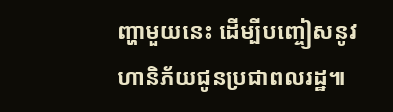ញ្ហាមួយនេះ ដើម្បីបញ្ចៀសនូវហានិភ័យជូនប្រជាពលរដ្ឋ៕